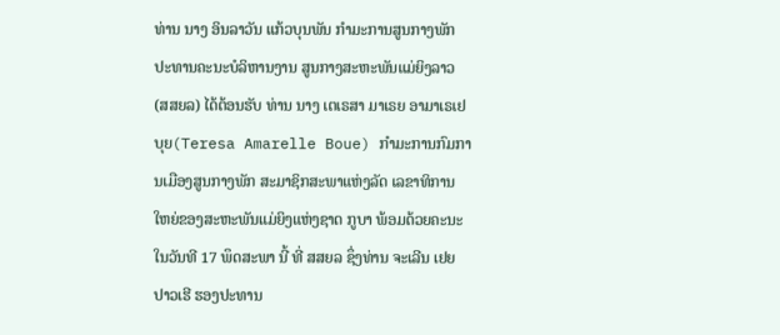ທ່ານ ນາງ ອິນລາວັນ ແກ້ວບຸນພັນ ກຳມະການສູນກາງພັກ ປະທານຄະນະບໍລິຫານງານ ສູນກາງສະຫະພັນແມ່ຍິງລາວ (ສສຍລ) ໄດ້ຕ້ອນຮັບ ທ່ານ ນາງ ເຕເຣສາ ມາເຣຍ ອາມາເຣເຢບຸຍ(Teresa Amarelle Boue) ກຳມະການກົມການເມືອງສູນກາງພັກ ສະມາຊິກສະພາແຫ່ງລັດ ເລຂາທິການໃຫຍ່ຂອງສະຫະພັນແມ່ຍິງແຫ່ງຊາດ ກູບາ ພ້ອມດ້ວຍຄະນະ ໃນວັນທີ 17 ພຶດສະພາ ນີ້ ທີ່ ສສຍລ ຊຶ່ງທ່ານ ຈະເລີນ ເຢຍປາວເຮີ ຮອງປະທານ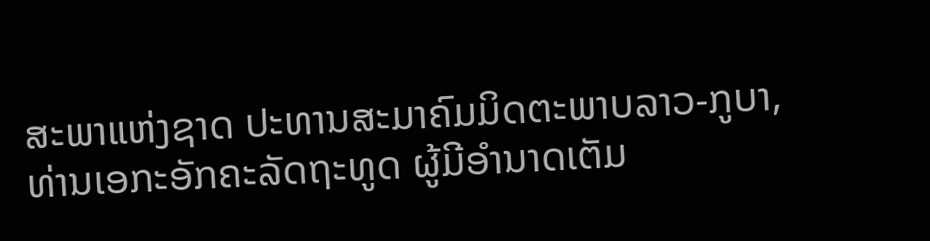ສະພາແຫ່ງຊາດ ປະທານສະມາຄົມມິດຕະພາບລາວ-ກູບາ, ທ່ານເອກະອັກຄະລັດຖະທູດ ຜູ້ມີອໍານາດເຕັມ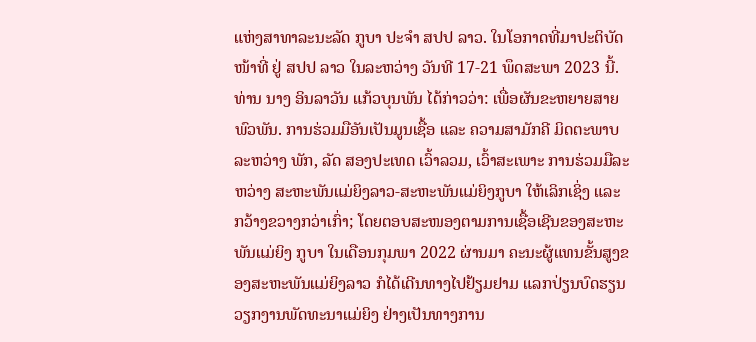ແຫ່ງສາທາລະນະລັດ ກູບາ ປະຈຳ ສປປ ລາວ. ໃນໂອກາດທີ່ມາປະຕິບັດໜ້າທີ່ ຢູ່ ສປປ ລາວ ໃນລະຫວ່າງ ວັນທີ 17-21 ພຶດສະພາ 2023 ນີ້.
ທ່ານ ນາງ ອິນລາວັນ ແກ້ວບຸນພັນ ໄດ້ກ່າວວ່າ: ເພື່ອຜັນຂະຫຍາຍສາຍພົວພັນ. ການຮ່ວມມືອັນເປັນມູນເຊື້ອ ແລະ ຄວາມສາມັກຄີ ມິດຕະພາບ ລະຫວ່າງ ພັກ, ລັດ ສອງປະເທດ ເວົ້າລວມ, ເວົ້າສະເພາະ ການຮ່ວມມືລະຫວ່າງ ສະຫະພັນແມ່ຍິງລາວ-ສະຫະພັນແມ່ຍິງກູບາ ໃຫ້ເລິກເຊິ່ງ ແລະ ກວ້າງຂວາງກວ່າເກົ່າ; ໂດຍຕອບສະໜອງຕາມການເຊື້ອເຊີນຂອງສະຫະພັນແມ່ຍິງ ກູບາ ໃນເດືອນກຸມພາ 2022 ຜ່ານມາ ຄະນະຜູ້ແທນຂັ້ນສູງຂອງສະຫະພັນແມ່ຍິງລາວ ກໍໄດ້ເດີນທາງໄປຢ້ຽມຢາມ ແລກປ່ຽນບົດຮຽນວຽກງານພັດທະນາແມ່ຍິງ ຢ່າງເປັນທາງການ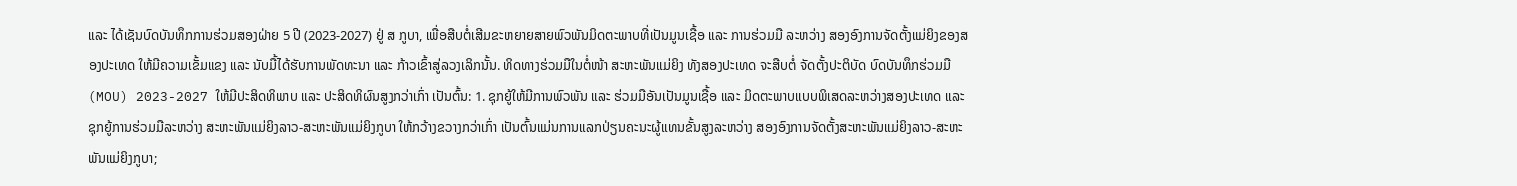ແລະ ໄດ້ເຊັນບົດບັນທຶກການຮ່ວມສອງຝ່າຍ 5 ປີ (2023-2027) ຢູ່ ສ ກູບາ, ເພື່ອສືບຕໍ່ເສີມຂະຫຍາຍສາຍພົວພັນມິດຕະພາບທີ່ເປັນມູນເຊື້ອ ແລະ ການຮ່ວມມື ລະຫວ່າງ ສອງອົງການຈັດຕັ້ງແມ່ຍິງຂອງສອງປະເທດ ໃຫ້ມີຄວາມເຂັ້ມແຂງ ແລະ ນັບມື້ໄດ້ຮັບການພັດທະນາ ແລະ ກ້າວເຂົ້າສູ່ລວງເລິກນັ້ນ. ທິດທາງຮ່ວມມືໃນຕໍ່ໜ້າ ສະຫະພັນແມ່ຍິງ ທັງສອງປະເທດ ຈະສືບຕໍ່ ຈັດຕັ້ງປະຕິບັດ ບົດບັນທຶກຮ່ວມມື (MOU) 2023-2027 ໃຫ້ມີປະສິດທິພາບ ແລະ ປະສິດທິຜົນສູງກວ່າເກົ່າ ເປັນຕົ້ນ: 1. ຊຸກຍູ້ໃຫ້ມີການພົວພັນ ແລະ ຮ່ວມມືອັນເປັນມູນເຊື້ອ ແລະ ມິດຕະພາບແບບພິເສດລະຫວ່າງສອງປະເທດ ແລະ ຊຸກຍູ້ການຮ່ວມມືລະຫວ່າງ ສະຫະພັນແມ່ຍິງລາວ-ສະຫະພັນແມ່ຍິງກູບາ ໃຫ້ກວ້າງຂວາງກວ່າເກົ່າ ເປັນຕົ້ນແມ່ນການແລກປ່ຽນຄະນະຜູ້ແທນຂັ້ນສູງລະຫວ່າງ ສອງອົງການຈັດຕັ້ງສະຫະພັນແມ່ຍິງລາວ-ສະຫະພັນແມ່ຍິງກູບາ;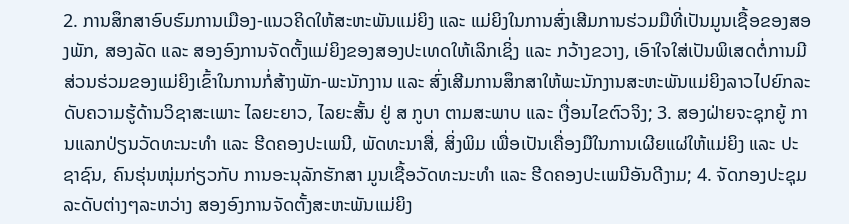2. ການສຶກສາອົບຮົມການເມືອງ-ແນວຄິດໃຫ້ສະຫະພັນແມ່ຍິງ ແລະ ແມ່ຍິງໃນການສົ່ງເສີມການຮ່ວມມືທີ່ເປັນມູນເຊື້ອຂອງສອງພັກ, ສອງລັດ ແລະ ສອງອົງການຈັດຕັ້ງແມ່ຍິງຂອງສອງປະເທດໃຫ້ເລິກເຊິ່ງ ແລະ ກວ້າງຂວາງ, ເອົາໃຈໃສ່ເປັນພິເສດຕໍ່ການມີສ່ວນຮ່ວມຂອງແມ່ຍິງເຂົ້າໃນການກໍ່ສ້າງພັກ-ພະນັກງານ ແລະ ສົ່ງເສີມການສຶກສາໃຫ້ພະນັກງານສະຫະພັນແມ່ຍິງລາວໄປຍົກລະດັບຄວາມຮູ້ດ້ານວິຊາສະເພາະ ໄລຍະຍາວ, ໄລຍະສັ້ນ ຢູ່ ສ ກູບາ ຕາມສະພາບ ແລະ ເງື່ອນໄຂຕົວຈິງ; 3. ສອງຝ່າຍຈະຊຸກຍູ້ ການແລກປ່ຽນວັດທະນະທໍາ ແລະ ຮີດຄອງປະເພນີ, ພັດທະນາສື່, ສິ່ງພິມ ເພື່ອເປັນເຄື່ອງມືໃນການເຜີຍແຜ່ໃຫ້ແມ່ຍິງ ແລະ ປະຊາຊົນ, ຄົນຮຸ່ນໜຸ່ມກ່ຽວກັບ ການອະນຸລັກຮັກສາ ມູນເຊື້ອວັດທະນະທໍາ ແລະ ຮີດຄອງປະເພນີອັນດີງາມ; 4. ຈັດກອງປະຊຸມລະດັບຕ່າງໆລະຫວ່າງ ສອງອົງການຈັດຕັ້ງສະຫະພັນແມ່ຍິງ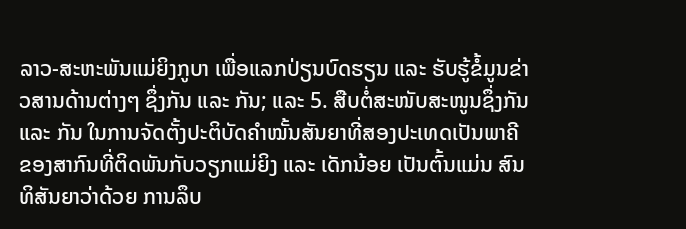ລາວ-ສະຫະພັນແມ່ຍິງກູບາ ເພື່ອແລກປ່ຽນບົດຮຽນ ແລະ ຮັບຮູ້ຂໍ້ມູນຂ່າວສານດ້ານຕ່າງໆ ຊຶ່ງກັນ ແລະ ກັນ; ແລະ 5. ສືບຕໍ່ສະໜັບສະໜູນຊຶ່ງກັນ ແລະ ກັນ ໃນການຈັດຕັ້ງປະຕິບັດຄໍາໝັ້ນສັນຍາທີ່ສອງປະເທດເປັນພາຄີຂອງສາກົນທີ່ຕິດພັນກັບວຽກແມ່ຍິງ ແລະ ເດັກນ້ອຍ ເປັນຕົ້ນແມ່ນ ສົນທິສັນຍາວ່າດ້ວຍ ການລຶບ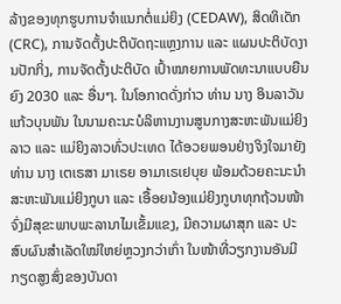ລ້າງຂອງທຸກຮູບການຈຳແນກຕໍ່ແມ່ຍິງ (CEDAW), ສິດທິເດັກ (CRC), ການຈັດຕັ້ງປະຕິບັດຖະແຫຼງການ ແລະ ແຜນປະຕິບັດງານປັກກິ່ງ, ການຈັດຕັ້ງປະຕິບັດ ເປົ້າໝາຍການພັດທະນາແບບຍືນຍົງ 2030 ແລະ ອື່ນໆ. ໃນໂອກາດດັ່ງກ່າວ ທ່ານ ນາງ ອິນລາວັນ ແກ້ວບຸນພັນ ໃນນາມຄະນະບໍລິຫານງານສູນກາງສະຫະພັນແມ່ຍິງລາວ ແລະ ແມ່ຍິງລາວທົ່ວປະເທດ ໄດ້ອວຍພອນຢ່າງຈິງໃຈມາຍັງ ທ່ານ ນາງ ເຕເຣສາ ມາເຣຍ ອາມາເຣເຢບຸຍ ພ້ອມດ້ວຍຄະນະນຳສະຫະພັນແມ່ຍິງກູບາ ແລະ ເອື້ອຍນ້ອງແມ່ຍິງກູບາທຸກຖ້ວນໜ້າ ຈົ່ງມີສຸຂະພາບພະລານາໄມເຂັ້ມແຂງ, ມີຄວາມຜາສຸກ ແລະ ປະສົບຜົນສໍາເລັດໃໝ່ໃຫຍ່ຫຼວງກວ່າເກົ່າ ໃນໜ້າທີ່ວຽກງານອັນມີກຽດສູງສົ່ງຂອງບັນດາ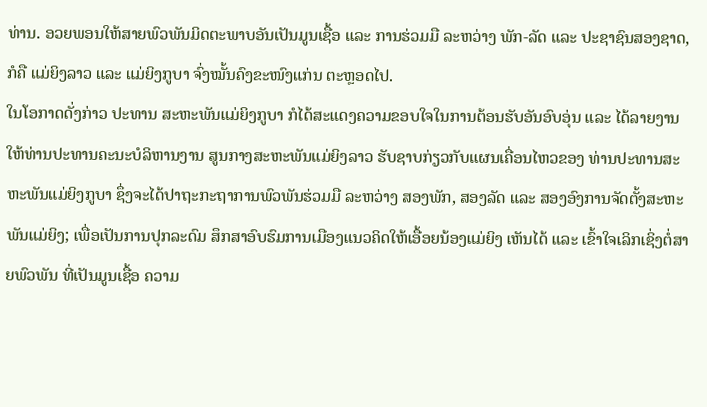ທ່ານ. ອວຍພອນໃຫ້ສາຍພົວພັນມິດຕະພາບອັນເປັນມູນເຊື້ອ ແລະ ການຮ່ວມມື ລະຫວ່າງ ພັກ-ລັດ ແລະ ປະຊາຊົນສອງຊາດ, ກໍຄື ແມ່ຍິງລາວ ແລະ ແມ່ຍິງກູບາ ຈົ່ງໝັ້ນຄົງຂະໜົງແກ່ນ ຕະຫຼອດໄປ.
ໃນໂອກາດດັ່ງກ່າວ ປະທານ ສະຫະພັນແມ່ຍິງກູບາ ກໍໄດ້ສະແດງຄວາມຂອບໃຈໃນການຕ້ອນຮັບອັນອົບອຸ່ນ ແລະ ໄດ້ລາຍງານໃຫ້ທ່ານປະທານຄະນະບໍລິຫານງານ ສູນກາງສະຫະພັນແມ່ຍິງລາວ ຮັບຊາບກ່ຽວກັບແຜນເຄື່ອນໄຫວຂອງ ທ່ານປະທານສະຫະພັນແມ່ຍິງກູບາ ຊຶ່ງຈະໄດ້ປາຖະກະຖາການພົວພັນຮ່ວມມື ລະຫວ່າງ ສອງພັກ, ສອງລັດ ແລະ ສອງອົງການຈັດຕັ້ງສະຫະພັນແມ່ຍິງ; ເພື່ອເປັນການປຸກລະດົມ ສຶກສາອົບຮົມການເມືອງແນວຄິດໃຫ້ເອື້ອຍນ້ອງແມ່ຍິງ ເຫັນໄດ້ ແລະ ເຂົ້າໃຈເລິກເຊິ່ງຕໍ່ສາຍພົວພັນ ທີ່ເປັນມູນເຊື້ອ ຄວາມ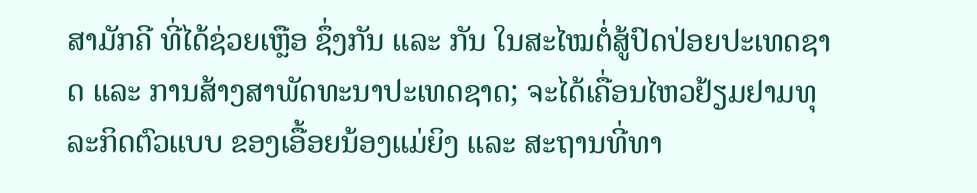ສາມັກຄີ ທີ່ໄດ້ຊ່ວຍເຫຼືອ ຊຶ່ງກັນ ແລະ ກັນ ໃນສະໄໝຕໍ່ສູ້ປົດປ່ອຍປະເທດຊາດ ແລະ ການສ້າງສາພັດທະນາປະເທດຊາດ; ຈະໄດ້ເຄື່ອນໄຫວຢ້ຽມຢາມທຸລະກິດຕົວແບບ ຂອງເອື້ອຍນ້ອງແມ່ຍິງ ແລະ ສະຖານທີ່ທາ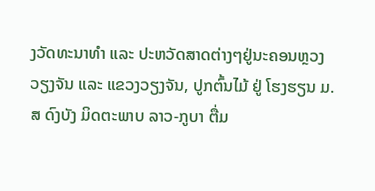ງວັດທະນາທຳ ແລະ ປະຫວັດສາດຕ່າງໆຢູ່ນະຄອນຫຼວງວຽງຈັນ ແລະ ແຂວງວຽງຈັນ, ປູກຕົ້ນໄມ້ ຢູ່ ໂຮງຮຽນ ມ.ສ ດົງບັງ ມິດຕະພາບ ລາວ-ກູບາ ຕື່ມ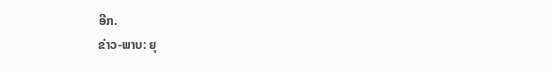ອີກ.
ຂ່າວ-ພາບ: ຍຸ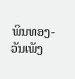ພິນທອງ-ວັນເພັງ